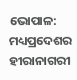ଭୋପାଳ: ମଧ୍ୟପ୍ରଦେଶର ହୀରାନାଗରୀ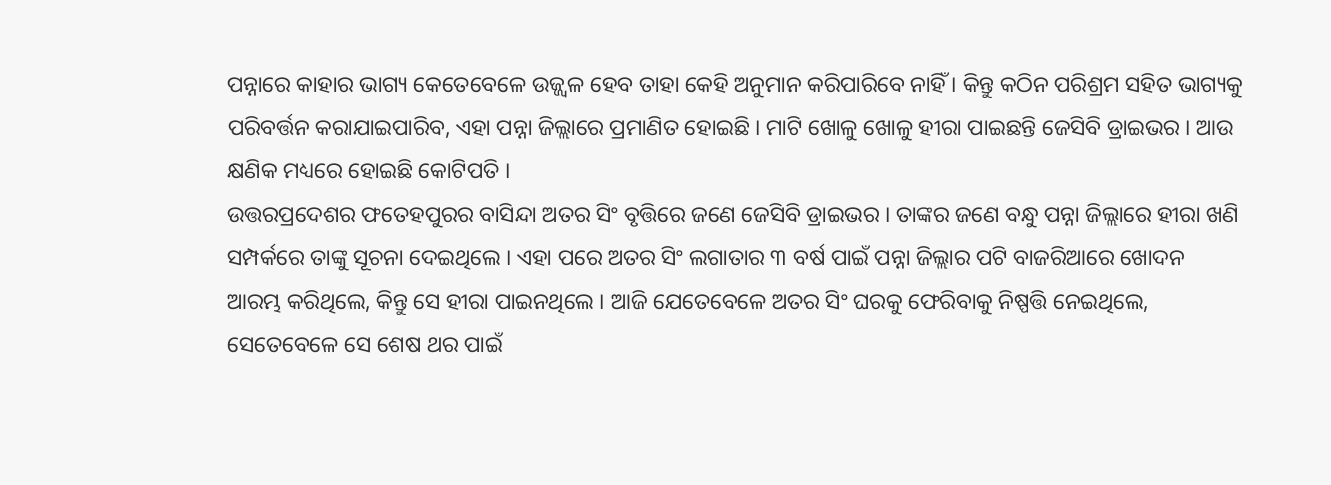ପନ୍ନାରେ କାହାର ଭାଗ୍ୟ କେତେବେଳେ ଉଜ୍ଜ୍ବଳ ହେବ ତାହା କେହି ଅନୁମାନ କରିପାରିବେ ନାହିଁ । କିନ୍ତୁ କଠିନ ପରିଶ୍ରମ ସହିତ ଭାଗ୍ୟକୁ ପରିବର୍ତ୍ତନ କରାଯାଇପାରିବ, ଏହା ପନ୍ନା ଜିଲ୍ଲାରେ ପ୍ରମାଣିତ ହୋଇଛି । ମାଟି ଖୋଳୁ ଖୋଳୁ ହୀରା ପାଇଛନ୍ତି ଜେସିବି ଡ୍ରାଇଭର । ଆଉ କ୍ଷଣିକ ମଧ୍ୟରେ ହୋଇଛି କୋଟିପତି ।
ଉତ୍ତରପ୍ରଦେଶର ଫତେହପୁରର ବାସିନ୍ଦା ଅତର ସିଂ ବୃତ୍ତିରେ ଜଣେ ଜେସିବି ଡ୍ରାଇଭର । ତାଙ୍କର ଜଣେ ବନ୍ଧୁ ପନ୍ନା ଜିଲ୍ଲାରେ ହୀରା ଖଣି ସମ୍ପର୍କରେ ତାଙ୍କୁ ସୂଚନା ଦେଇଥିଲେ । ଏହା ପରେ ଅତର ସିଂ ଲଗାତାର ୩ ବର୍ଷ ପାଇଁ ପନ୍ନା ଜିଲ୍ଲାର ପଟି ବାଜରିଆରେ ଖୋଦନ ଆରମ୍ଭ କରିଥିଲେ, କିନ୍ତୁ ସେ ହୀରା ପାଇନଥିଲେ । ଆଜି ଯେତେବେଳେ ଅତର ସିଂ ଘରକୁ ଫେରିବାକୁ ନିଷ୍ପତ୍ତି ନେଇଥିଲେ, ସେତେବେଳେ ସେ ଶେଷ ଥର ପାଇଁ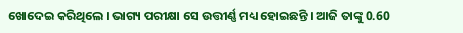ଖୋଦେଇ କରିଥିଲେ । ଭାଗ୍ୟ ପରୀକ୍ଷା ସେ ଉତ୍ତୀର୍ଣ୍ଣ ମଧ୍ୟ ହୋଇଛନ୍ତି । ଆଜି ତାଙ୍କୁ 0.60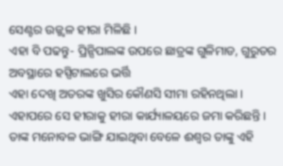ସେଣ୍ଟର ଉଜ୍ଜ୍ବଳ ହୀରା ମିଳିଛି ।
ଏହା ବି ପଢନ୍ତୁ- ପ୍ରିନ୍ସିପାଲଙ୍କ ଉପରେ ଛାତ୍ରଙ୍କ ଗୁଳିମାଡ, ଗୁରୁତର ଅବସ୍ଥାରେ ହସ୍ପିଟାଲରେ ଭର୍ତ୍ତି
ଏହା ଦେଖି ଅତରଙ୍କ ଖୁସିର କୌଣସି ସୀମା ରହିନଥିଲା । ଏହାପରେ ସେ ହୀରାକୁ ହୀରା କାର୍ଯ୍ୟାଳୟରେ ଜମା କରିଛନ୍ତି । ତାଙ୍କ ମନୋବଳ ଭାଙ୍ଗି ଯାଇଥିବା ବେଳେ ଈଶ୍ବର ତାଙ୍କୁ ଏହି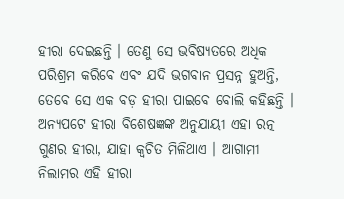ହୀରା ଦେଇଛନ୍ତି । ତେଣୁ ସେ ଭବିଷ୍ୟତରେ ଅଧିକ ପରିଶ୍ରମ କରିବେ ଏବଂ ଯଦି ଭଗବାନ ପ୍ରସନ୍ନ ହୁଅନ୍ତି, ତେବେ ସେ ଏକ ବଡ଼ ହୀରା ପାଇବେ ବୋଲି କହିଛନ୍ତି । ଅନ୍ୟପଟେ ହୀରା ବିଶେଷଜ୍ଞଙ୍କ ଅନୁଯାୟୀ ଏହା ରତ୍ନ ଗୁଣର ହୀରା, ଯାହା କ୍ବଚିତ ମିଳିଥାଏ । ଆଗାମୀ ନିଲାମର ଏହି ହୀରା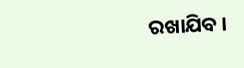ରଖାଯିବ ।